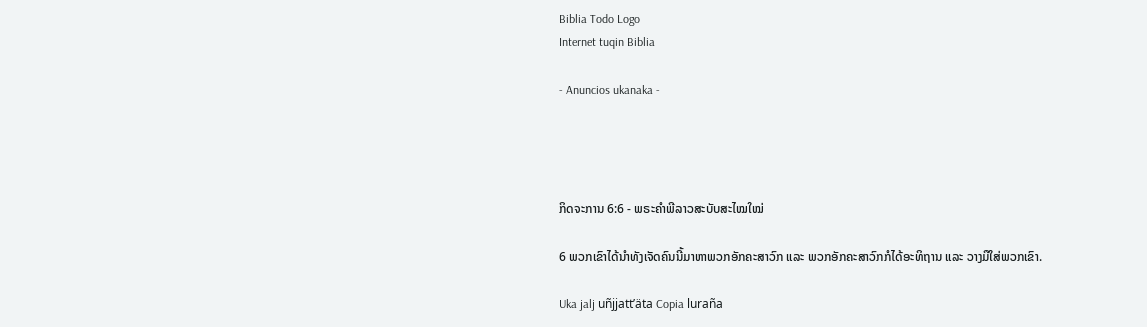Biblia Todo Logo
Internet tuqin Biblia

- Anuncios ukanaka -




ກິດຈະການ 6:6 - ພຣະຄຳພີລາວສະບັບສະໄໝໃໝ່

6 ພວກເຂົາໄດ້ນຳທັງເຈັດຄົນນີ້ມາຫາພວກອັກຄະສາວົກ ແລະ ພວກອັກຄະສາວົກກໍໄດ້ອະທິຖານ ແລະ ວາງມືໃສ່ພວກເຂົາ.

Uka jalj uñjjattʼäta Copia luraña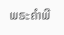ພຣະຄຳພີ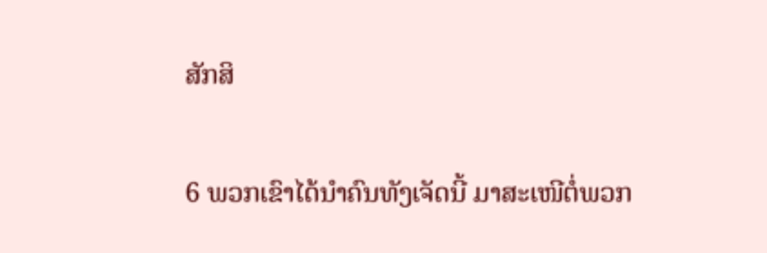ສັກສິ

6 ພວກເຂົາໄດ້ນຳຄົນທັງເຈັດນີ້ ມາສະເໜີຕໍ່ພວກ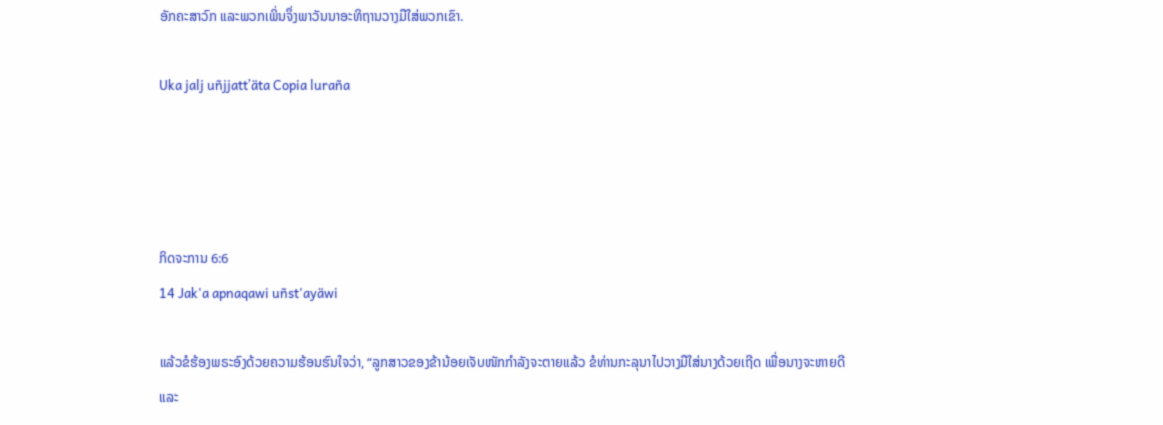ອັກຄະສາວົກ ແລະພວກເພິ່ນຈຶ່ງພາວັນນາອະທິຖານວາງມືໃສ່ພວກເຂົາ.

Uka jalj uñjjattʼäta Copia luraña




ກິດຈະການ 6:6
14 Jak'a apnaqawi uñst'ayäwi

ແລ້ວຂໍຮ້ອງພຣະອົງດ້ວຍຄວາມຮ້ອນຮົນໃຈວ່າ, “ລູກສາວຂອງຂ້ານ້ອຍເຈັບໜັກກຳລັງຈະຕາຍແລ້ວ ຂໍທ່ານກະລຸນາໄປວາງມືໃສ່ນາງດ້ວຍເຖີດ ເພື່ອນາງຈະຫາຍດີ ແລະ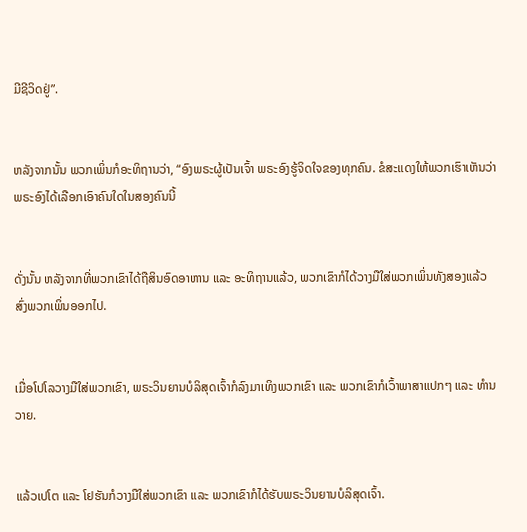ມີຊີວິດຢູ່”.


ຫລັງຈາກນັ້ນ ພວກເພິ່ນກໍອະທິຖານວ່າ, “ອົງພຣະຜູ້ເປັນເຈົ້າ ພຣະອົງຮູ້ຈິດໃຈຂອງທຸກຄົນ. ຂໍສະແດງໃຫ້ພວກເຮົາເຫັນວ່າພຣະອົງໄດ້ເລືອກເອົາຄົນໃດໃນສອງຄົນນີ້


ດັ່ງນັ້ນ ຫລັງຈາກທີ່ພວກເຂົາໄດ້ຖືສິນອົດອາຫານ ແລະ ອະທິຖານແລ້ວ, ພວກເຂົາກໍໄດ້ວາງມືໃສ່ພວກເພິ່ນທັງສອງແລ້ວສົ່ງພວກເພິ່ນອອກໄປ.


ເມື່ອໂປໂລວາງມືໃສ່ພວກເຂົາ, ພຣະວິນຍານບໍລິສຸດເຈົ້າກໍລົງມາເທິງພວກເຂົາ ແລະ ພວກເຂົາກໍເວົ້າພາສາແປກໆ ແລະ ທຳນວາຍ.


ແລ້ວເປໂຕ ແລະ ໂຢຮັນກໍວາງມືໃສ່ພວກເຂົາ ແລະ ພວກເຂົາກໍໄດ້ຮັບພຣະວິນຍານບໍລິສຸດເຈົ້າ.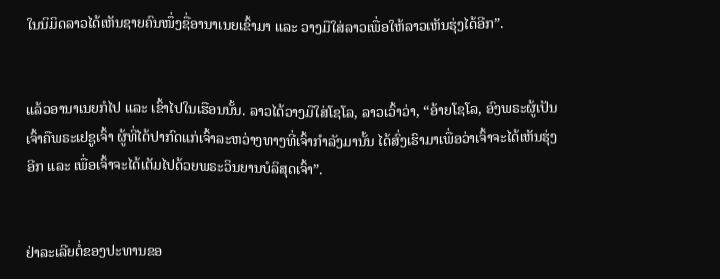ໃນນິມິດລາວໄດ້ເຫັນຊາຍຄົນໜຶ່ງຊື່ອານາເນຍເຂົ້າມາ ແລະ ວາງມືໃສ່ລາວເພື່ອໃຫ້ລາວເຫັນຮຸ່ງໄດ້ອີກ”.


ແລ້ວອານາເນຍກໍໄປ ແລະ ເຂົ້າໄປໃນເຮືອນນັ້ນ. ລາວໄດ້ວາງມືໃສ່ໂຊໂລ, ລາວເວົ້າວ່າ, “ອ້າຍໂຊໂລ, ອົງພຣະຜູ້ເປັນເຈົ້າຄືພຣະເຢຊູເຈົ້າ ຜູ້ທີ່ໄດ້ປາກົດແກ່ເຈົ້າລະຫວ່າງທາງທີ່ເຈົ້າກຳລັງມານັ້ນ ໄດ້ສົ່ງເຮົາມາເພື່ອວ່າເຈົ້າຈະໄດ້ເຫັນຮຸ່ງອີກ ແລະ ເພື່ອເຈົ້າຈະໄດ້ເຕັມໄປດ້ວຍພຣະວິນຍານບໍລິສຸດເຈົ້າ”.


ຢ່າລະເລີຍຕໍ່ຂອງປະທານຂອ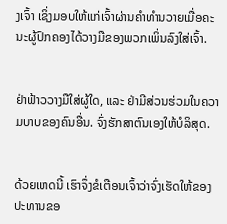ງເຈົ້າ ເຊິ່ງມອບໃຫ້ແກ່ເຈົ້າຜ່ານຄຳທຳນວາຍເມື່ອຄະນະຜູ້ປົກຄອງໄດ້ວາງມືຂອງພວກເພິ່ນລົງໃສ່ເຈົ້າ.


ຢ່າຟ້າວວາງມືໃສ່ຜູ້ໃດ, ແລະ ຢ່າມີສ່ວນຮ່ວມໃນຄວາມບາບຂອງຄົນອື່ນ. ຈົ່ງຮັກສາຕົນເອງໃຫ້ບໍລິສຸດ.


ດ້ວຍເຫດນີ້ ເຮົາຈຶ່ງຂໍເຕືອນເຈົ້າວ່າຈົ່ງເຮັດໃຫ້ຂອງປະທານຂອ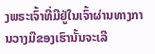ງພຣະເຈົ້າທີ່ມີຢູ່ໃນເຈົ້າຜ່ານທາງການວາງມືຂອງເຮົານັ້ນຈະເລີ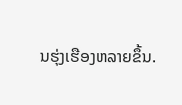ນຮຸ່ງເຮືອງຫລາຍຂຶ້ນ.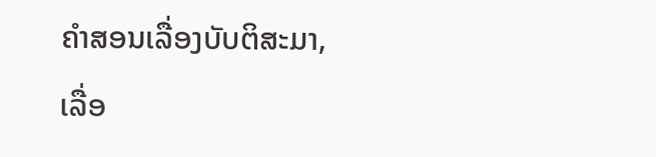ຄຳສອນເລື່ອງບັບຕິສະມາ, ເລື່ອ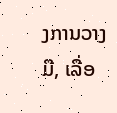ງການວາງມື, ເລື່ອ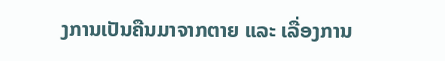ງການເປັນຄືນມາຈາກຕາຍ ແລະ ເລື່ອງການ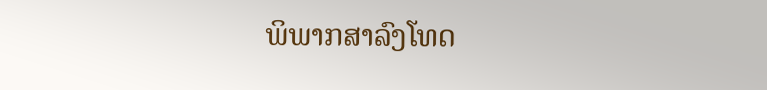ພິພາກສາລົງໂທດ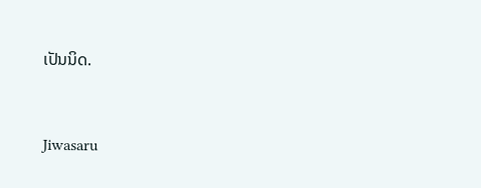ເປັນນິດ.


Jiwasaru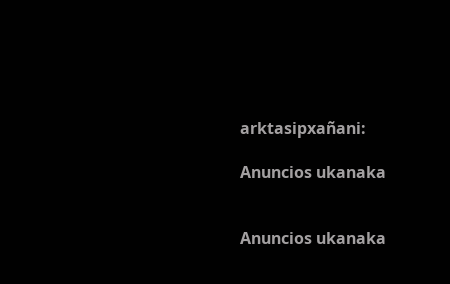arktasipxañani:

Anuncios ukanaka


Anuncios ukanaka